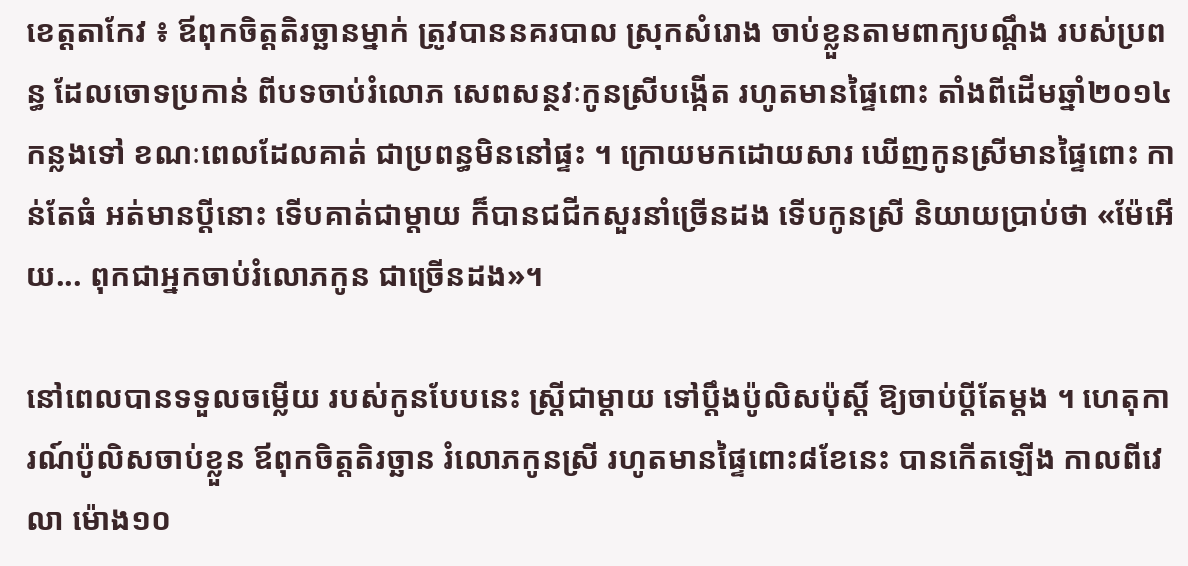ខេត្តតាកែវ ៖ ឪពុកចិត្តតិរច្ឆានម្នាក់ ត្រូវបាននគរបាល ស្រុកសំរោង ចាប់ខ្លួនតាមពាក្យបណ្តឹង របស់ប្រពន្ធ ដែលចោទប្រកាន់ ពីបទចាប់រំលោភ សេពសន្ថវៈកូនស្រីបង្កើត រហូតមានផ្ទៃពោះ តាំងពីដើមឆ្នាំ២០១៤កន្លងទៅ ខណៈពេលដែលគាត់ ជាប្រពន្ធមិននៅផ្ទះ ។ ក្រោយមកដោយសារ ឃើញកូនស្រីមានផ្ទៃពោះ កាន់តែធំ អត់មានប្តីនោះ ទើបគាត់ជាម្តាយ ក៏បានជជីកសួរនាំច្រើនដង ទើបកូនស្រី និយាយប្រាប់ថា «ម៉ែអើយ... ពុកជាអ្នកចាប់រំលោភកូន ជាច្រើនដង»។

នៅពេលបានទទួលចម្លើយ របស់កូនបែបនេះ ស្ត្រីជាម្តាយ ទៅប្តឹងប៉ូលិសប៉ុស្តិ៍ ឱ្យចាប់ប្តីតែម្តង ។ ហេតុការណ៍ប៉ូលិសចាប់ខ្លួន ឪពុកចិត្តតិរច្ឆាន រំលោភកូនស្រី រហូតមានផ្ទៃពោះ៨ខែនេះ បានកើតឡើង កាលពីវេលា ម៉ោង១០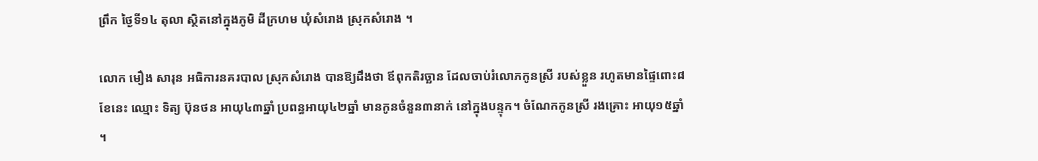ព្រឹក ថ្ងៃទី១៤ តុលា ស្ថិតនៅក្នុងភូមិ ដីក្រហម ឃុំសំរោង ស្រុកសំរោង ។

លោក មឿង សារុន អធិការនគរបាល ស្រុកសំរោង បានឱ្យដឹងថា ឪពុកតិរច្ឆាន ដែលចាប់រំលោភកូនស្រី របស់ខ្លួន រហូតមានផ្ទៃពោះ៨ខែនេះ ឈ្មោះ ទិត្យ ប៊ុនថន អាយុ៤៣ឆ្នាំ ប្រពន្ធអាយុ៤២ឆ្នាំ មានកូនចំនួន៣នាក់ នៅក្នុងបន្ទុក។ ចំណែកកូនស្រី រងគ្រោះ អាយុ១៥ឆ្នាំ ។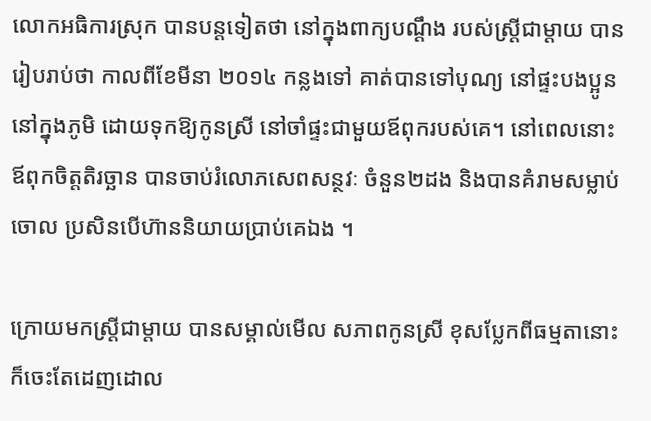លោកអធិការស្រុក បានបន្តទៀតថា នៅក្នុងពាក្យបណ្តឹង របស់ស្ត្រីជាម្តាយ បានរៀបរាប់ថា កាលពីខែមីនា ២០១៤ កន្លងទៅ គាត់បានទៅបុណ្យ នៅផ្ទះបងប្អូន នៅក្នុងភូមិ ដោយទុកឱ្យកូនស្រី នៅចាំផ្ទះជាមួយឪពុករបស់គេ។ នៅពេលនោះ ឪពុកចិត្តតិរច្ឆាន បានចាប់រំលោភសេពសន្ថវៈ ចំនួន២ដង និងបានគំរាមសម្លាប់ចោល ប្រសិនបើហ៊ាននិយាយប្រាប់គេឯង ។

ក្រោយមកស្ត្រីជាម្តាយ បានសម្គាល់មើល សភាពកូនស្រី ខុសប្លែកពីធម្មតានោះ ក៏ចេះតែដេញដោល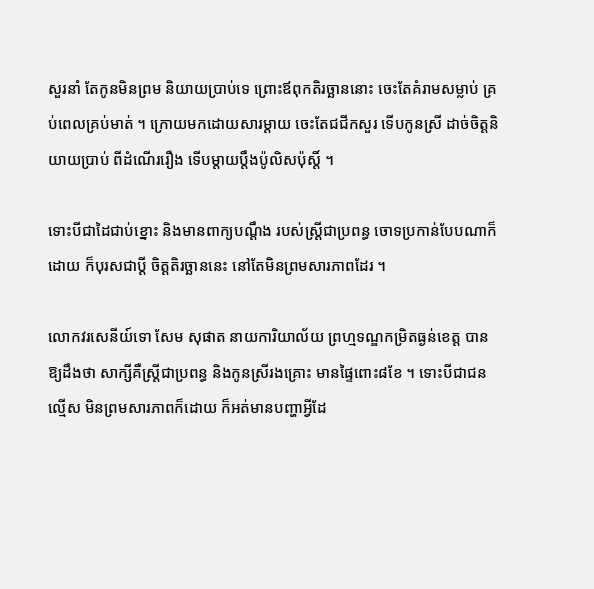សួរនាំ តែកូនមិនព្រម និយាយប្រាប់ទេ ព្រោះឪពុកតិរច្ឆាននោះ ចេះតែគំរាមសម្លាប់ គ្រប់ពេលគ្រប់មាត់ ។ ក្រោយមកដោយសារម្តាយ ចេះតែជជីកសួរ ទើបកូនស្រី ដាច់ចិត្តនិយាយប្រាប់ ពីដំណើររឿង ទើបម្តាយប្តឹងប៉ូលិសប៉ុស្តិ៍ ។

ទោះបីជាដៃជាប់ខ្នោះ និងមានពាក្យបណ្តឹង របស់ស្ត្រីជាប្រពន្ធ ចោទប្រកាន់បែបណាក៏ដោយ ក៏បុរសជាប្តី ចិត្តតិរច្ឆាននេះ នៅតែមិនព្រមសារភាពដែរ ។

លោកវរសេនីយ៍ទោ សែម សុផាត នាយការិយាល័យ ព្រហ្មទណ្ឌកម្រិតធ្ងន់ខេត្ត បានឱ្យដឹងថា សាក្សីគឺស្ត្រីជាប្រពន្ធ និងកូនស្រីរងគ្រោះ មានផ្ទៃពោះ៨ខែ ។ ទោះបីជាជនល្មើស មិនព្រមសារភាពក៏ដោយ ក៏អត់មានបញ្ហាអ្វីដែ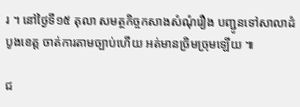រ ។ នៅថ្ងៃទី១៥ តុលា សមត្ថកិច្ចកសាងសំណុំរឿង បញ្ជូនទៅសាលាដំបូងខេត្ត ចាត់ការតាមច្បាប់ហើយ អត់មានច្រិមច្រុមឡើយ ៕

ជ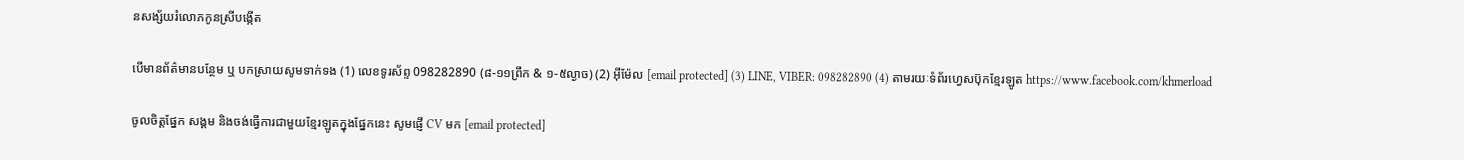នសង្ស័យរំលោភកូនស្រីបង្កើត

បើមានព័ត៌មានបន្ថែម ឬ បកស្រាយសូមទាក់ទង (1) លេខទូរស័ព្ទ 098282890 (៨-១១ព្រឹក & ១-៥ល្ងាច) (2) អ៊ីម៉ែល [email protected] (3) LINE, VIBER: 098282890 (4) តាមរយៈទំព័រហ្វេសប៊ុកខ្មែរឡូត https://www.facebook.com/khmerload

ចូលចិត្តផ្នែក សង្គម និងចង់ធ្វើការជាមួយខ្មែរឡូតក្នុងផ្នែកនេះ សូមផ្ញើ CV មក [email protected]